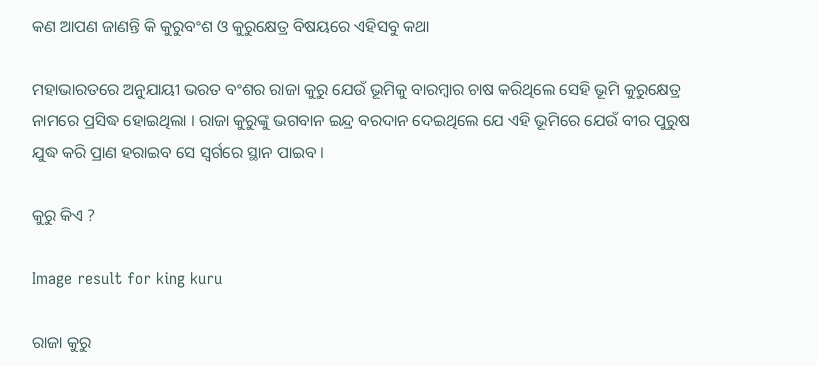କଣ ଆପଣ ଜାଣନ୍ତି କି କୁରୁବଂଶ ଓ କୁରୁକ୍ଷେତ୍ର ବିଷୟରେ ଏହିସବୁ କଥା

ମହାଭାରତରେ ଅନୁଯାୟୀ ଭରତ ବଂଶର ରାଜା କୁରୁ ଯେଉଁ ଭୂମିକୁ ବାରମ୍ବାର ଚାଷ କରିଥିଲେ ସେହି ଭୂମି କୁରୁକ୍ଷେତ୍ର ନାମରେ ପ୍ରସିଦ୍ଧ ହୋଇଥିଲା । ରାଜା କୁରୁଙ୍କୁ ଭଗବାନ ଇନ୍ଦ୍ର ବରଦାନ ଦେଇଥିଲେ ଯେ ଏହି ଭୂମିରେ ଯେଉଁ ବୀର ପୁରୁଷ ଯୁଦ୍ଧ କରି ପ୍ରାଣ ହରାଇବ ସେ ସ୍ୱର୍ଗରେ ସ୍ଥାନ ପାଇବ ।

କୁରୁ କିଏ ?

Image result for king kuru

ରାଜା କୁରୁ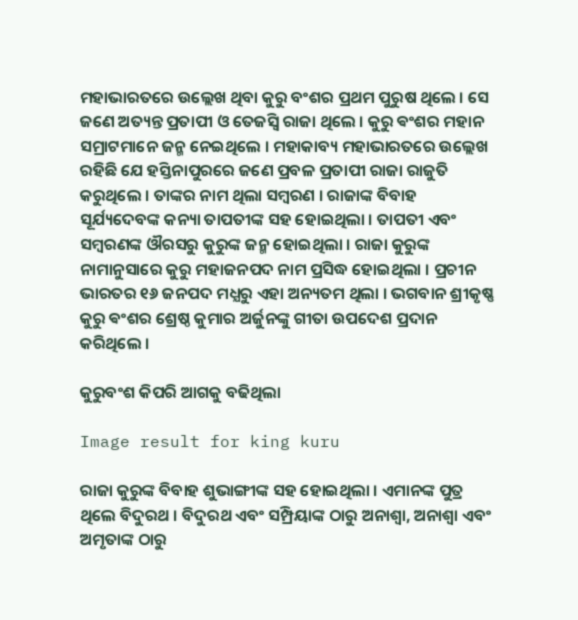ମହାଭାରତରେ ଉଲ୍ଲେଖ ଥିବା କୁରୁ ବଂଶର ପ୍ରଥମ ପୁରୁଷ ଥିଲେ । ସେ ଜଣେ ଅତ୍ୟନ୍ତ ପ୍ରତାପୀ ଓ ତେଜସ୍ୱି ରାଜା ଥିଲେ । କୁରୁ ଵଂଶର ମହାନ ସମ୍ରାଟମାନେ ଜନ୍ମ ନେଇଥିଲେ । ମହାକାବ୍ୟ ମହାଭାରତରେ ଉଲ୍ଲେଖ ରହିଛି ଯେ ହସ୍ତିନାପୁରରେ ଜଣେ ପ୍ରବଳ ପ୍ରତାପୀ ରାଜା ରାଜୁତି କରୁଥିଲେ । ତାଙ୍କର ନାମ ଥିଲା ସମ୍ବରଣ । ରାଜାଙ୍କ ବିବାହ ସୂର୍ଯ୍ୟଦେବଙ୍କ କନ୍ୟା ତାପତୀଙ୍କ ସହ ହୋଇଥିଲା । ତାପତୀ ଏବଂ ସମ୍ବରଣଙ୍କ ଔରସରୁ କୁରୁଙ୍କ ଜନ୍ମ ହୋଇଥିଲା । ରାଜା କୁରୁଙ୍କ ନାମାନୁସାରେ କୁରୁ ମହାଜନପଦ ନାମ ପ୍ରସିଦ୍ଧ ହୋଇଥିଲା । ପ୍ରଚୀନ ଭାରତର ୧୬ ଜନପଦ ମଧ୍ଯରୁ ଏହା ଅନ୍ୟତମ ଥିଲା । ଭଗବାନ ଶ୍ରୀକୃଷ୍ଣ କୁରୁ ଵଂଶର ଶ୍ରେଷ୍ଠ କୁମାର ଅର୍ଜୁନଙ୍କୁ ଗୀତା ଉପଦେଶ ପ୍ରଦାନ କରିଥିଲେ ।

କୁରୁବଂଶ କିପରି ଆଗକୁ ବଢିଥିଲା

Image result for king kuru

ରାଜା କୁରୁଙ୍କ ବିବାହ ଶୁଭାଙ୍ଗୀଙ୍କ ସହ ହୋଇଥିଲା । ଏମାନଙ୍କ ପୁତ୍ର ଥିଲେ ବିଦୁରଥ । ବିଦୁରଥ ଏବଂ ସମ୍ପ୍ରିୟାଙ୍କ ଠାରୁ ଅନାଶ୍ୱା, ଅନାଶ୍ୱା ଏବଂ ଅମୃତାଙ୍କ ଠାରୁ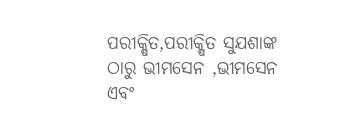ପରୀକ୍ଷିତ,ପରୀକ୍ଷିତ ସୁଯଶାଙ୍କ ଠାରୁ ଭୀମସେନ ,ଭୀମସେନ ଏବଂ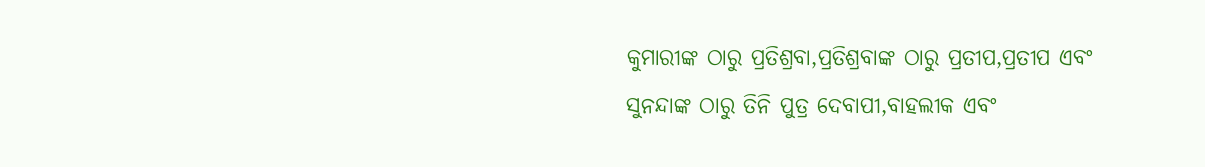କୁମାରୀଙ୍କ ଠାରୁ ପ୍ରତିଶ୍ରବା,ପ୍ରତିଶ୍ରବାଙ୍କ ଠାରୁ ପ୍ରତୀପ,ପ୍ରତୀପ ଏବଂ ସୁନନ୍ଦାଙ୍କ ଠାରୁ ତିନି ପୁତ୍ର ଦେବାପୀ,ବାହଲୀକ ଏବଂ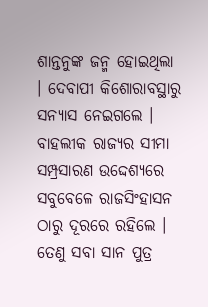ଶାନ୍ତନୁଙ୍କ ଜନ୍ମ ହୋଇଥିଲା । ଦେବାପୀ କିଶୋରାବସ୍ଥାରୁ ସନ୍ଯାସ ନେଇଗଲେ । ବାହଲୀକ ରାଜ୍ଯର ସୀମା ସମ୍ପ୍ରସାରଣ ଉଦ୍ଦେଶ୍ୟରେ ସବୁବେଳେ ରାଜସିଂହାସନ ଠାରୁ ଦୂରରେ ରହିଲେ । ତେଣୁ ସବା ସାନ ପୁତ୍ର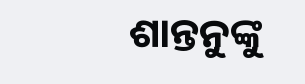ଶାନ୍ତନୁଙ୍କୁ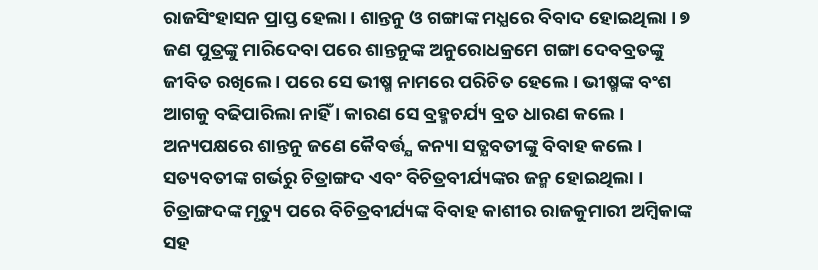ରାଜସିଂହାସନ ପ୍ରାପ୍ତ ହେଲା । ଶାନ୍ତନୁ ଓ ଗଙ୍ଗାଙ୍କ ମଧ୍ଯରେ ବିବାଦ ହୋଇଥିଲା । ୭ ଜଣ ପୁତ୍ରଙ୍କୁ ମାରିଦେବା ପରେ ଶାନ୍ତନୁଙ୍କ ଅନୁରୋଧକ୍ରମେ ଗଙ୍ଗା ଦେବବ୍ରତଙ୍କୁ ଜୀବିତ ରଖିଲେ । ପରେ ସେ ଭୀଷ୍ମ ନାମରେ ପରିଚିତ ହେଲେ । ଭୀଷ୍ମଙ୍କ ବଂଶ ଆଗକୁ ବଢିପାରିଲା ନାହିଁ । କାରଣ ସେ ବ୍ରହ୍ମଚର୍ଯ୍ୟ ବ୍ରତ ଧାରଣ କଲେ । ଅନ୍ୟପକ୍ଷରେ ଶାନ୍ତନୁ ଜଣେ କୈବର୍ତ୍ତ୍ଯ କନ୍ୟା ସତ୍ଯବତୀଙ୍କୁ ବିବାହ କଲେ । ସତ୍ୟବତୀଙ୍କ ଗର୍ଭରୁ ଚିତ୍ରାଙ୍ଗଦ ଏବଂ ବିଚିତ୍ରବୀର୍ଯ୍ୟଙ୍କର ଜନ୍ମ ହୋଇଥିଲା । ଚିତ୍ରାଙ୍ଗଦଙ୍କ ମୃତ୍ୟୁ ପରେ ବିଚିତ୍ରବୀର୍ଯ୍ୟଙ୍କ ବିବାହ କାଶୀର ରାଜକୁମାରୀ ଅମ୍ବିକାଙ୍କ ସହ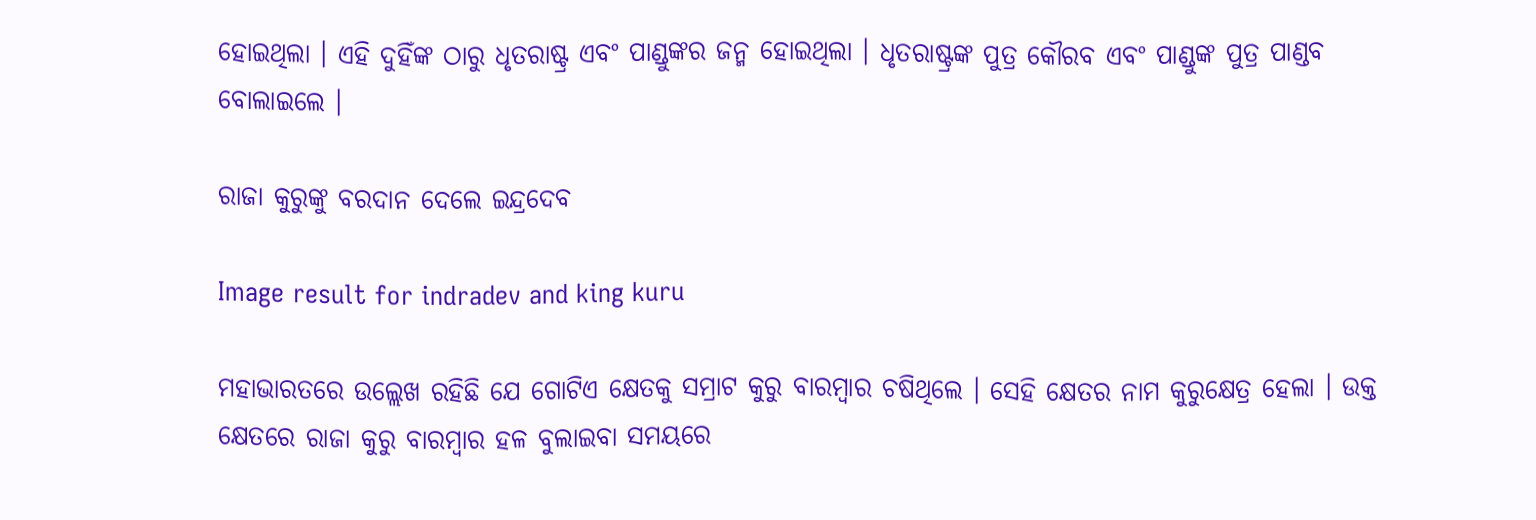ହୋଇଥିଲା । ଏହି ଦୁହିଁଙ୍କ ଠାରୁ ଧୃତରାଷ୍ଟ୍ର ଏବଂ ପାଣ୍ଡୁଙ୍କର ଜନ୍ମ ହୋଇଥିଲା । ଧୃତରାଷ୍ଟ୍ରଙ୍କ ପୁତ୍ର କୌରବ ଏବଂ ପାଣ୍ଡୁଙ୍କ ପୁତ୍ର ପାଣ୍ଡବ ବୋଲାଇଲେ ।

ରାଜା କୁରୁଙ୍କୁ ବରଦାନ ଦେଲେ ଇନ୍ଦ୍ରଦେବ

Image result for indradev and king kuru

ମହାଭାରତରେ ଉଲ୍ଲେଖ ରହିଛି ଯେ ଗୋଟିଏ କ୍ଷେତକୁ ସମ୍ରାଟ କୁରୁ ବାରମ୍ବାର ଚଷିଥିଲେ । ସେହି କ୍ଷେତର ନାମ କୁରୁକ୍ଷେତ୍ର ହେଲା । ଉକ୍ତ କ୍ଷେତରେ ରାଜା କୁରୁ ବାରମ୍ବାର ହଳ ବୁଲାଇବା ସମୟରେ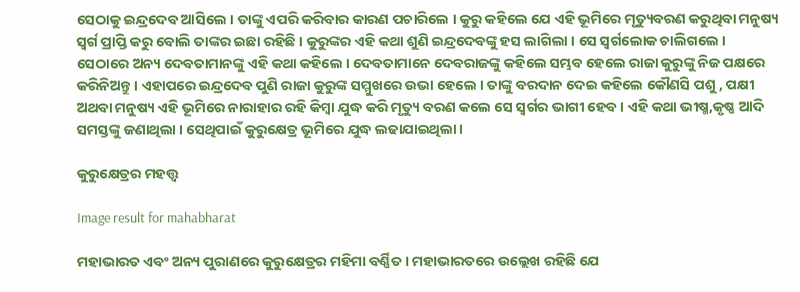ସେଠାକୁ ଇନ୍ଦ୍ରଦେବ ଆସିଲେ । ତାଙ୍କୁ ଏପରି କରିବାର କାରଣ ପଚାରିଲେ । କୁରୁ କହିଲେ ଯେ ଏହି ଭୂମିରେ ମୃତ୍ୟୁବରଣ କରୁଥିବା ମନୁଷ୍ୟ ସ୍ୱର୍ଗ ପ୍ରାପ୍ତି କରୁ ବୋଲି ତାଙ୍କର ଇଛା ରହିଛି । କୁରୁଙ୍କର ଏହି କଥା ଶୁଣି ଇନ୍ଦ୍ରଦେବଙ୍କୁ ହସ ଲାଗିଲା । ସେ ସ୍ୱର୍ଗଲୋକ ଚାଲିଗଲେ । ସେଠାରେ ଅନ୍ୟ ଦେବତାମାନଙ୍କୁ ଏହି କଥା କହିଲେ । ଦେବତାମାନେ ଦେବରାଜଙ୍କୁ କହିଲେ ସମ୍ଭବ ହେଲେ ରାଜା କୁରୁଙ୍କୁ ନିଜ ପକ୍ଷରେ କରିନିଅନ୍ତୁ । ଏହାପରେ ଇନ୍ଦ୍ରଦେବ ପୁଣି ରାଜା କୁରୁଙ୍କ ସମ୍ମୁଖରେ ଉଭା ହେଲେ । ତାଙ୍କୁ ବରଦାନ ଦେଇ କହିଲେ କୌଣସି ପଶୁ , ପକ୍ଷୀ ଅଥବା ମନୁଷ୍ୟ ଏହି ଭୂମିରେ ନାରାହାର ରହି କିମ୍ବା ଯୁଦ୍ଧ କରି ମୃତ୍ୟୁ ବରଣ କଲେ ସେ ସ୍ୱର୍ଗର ଭାଗୀ ହେବ । ଏହି କଥା ଭୀଷ୍ମ,କୃଷ୍ଣ ଆଦି ସମସ୍ତଙ୍କୁ ଜଣାଥିଲା । ସେଥିପାଇଁ କୁରୁକ୍ଷେତ୍ର ଭୂମିରେ ଯୁଦ୍ଧ ଲଢାଯାଇଥିଲା ।

କୁରୁକ୍ଷେତ୍ରର ମହତ୍ତ୍ୱ

Image result for mahabharat

ମହାଭାରତ ଏବଂ ଅନ୍ୟ ପୁରାଣରେ କୁରୁକ୍ଷେତ୍ରର ମହିମା ବର୍ଣ୍ଣିତ । ମହାଭାରତରେ ଉଲ୍ଲେଖ ରହିଛି ଯେ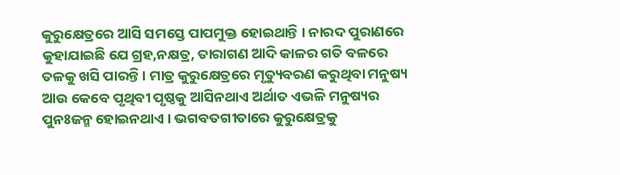କୁରୁକ୍ଷେତ୍ରରେ ଆସି ସମସ୍ତେ ପାପମୁକ୍ତ ହୋଇଥାନ୍ତି । ନାରଦ ପୁରାଣରେ କୁହାଯାଇଛି ଯେ ଗ୍ରହ,ନକ୍ଷତ୍ର, ତାରାଗଣ ଆଦି କାଳର ଗତି ବଳରେ ତଳକୁ ଖସି ପାରନ୍ତି । ମାତ୍ର କୁରୁକ୍ଷେତ୍ରରେ ମୃତ୍ୟୁବରଣ କରୁଥିବା ମନୁଷ୍ୟ ଆଉ କେବେ ପୃଥିବୀ ପୃଷ୍ଠକୁ ଆସିନଥାଏ ଅର୍ଥାତ ଏଭଳି ମନୁଷ୍ୟର ପୁନଃଜନ୍ମ ହୋଇନଥାଏ । ଭଗବତଗୀତାରେ କୁରୁକ୍ଷେତ୍ରକୁ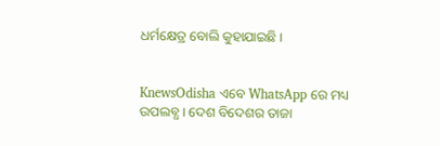ଧର୍ମକ୍ଷେତ୍ର ବୋଲି କୁହାଯାଇଛି ।


KnewsOdisha ଏବେ WhatsApp ରେ ମଧ୍ୟ ଉପଲବ୍ଧ । ଦେଶ ବିଦେଶର ତାଜା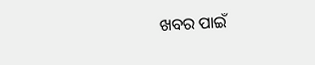ଖବର ପାଇଁ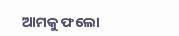ଆମକୁ ଫଲୋ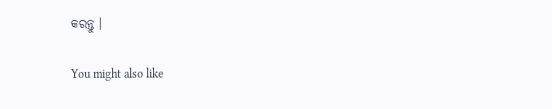କରନ୍ତୁ ।

You might also like